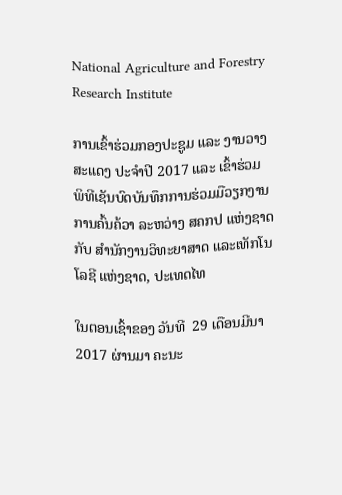National Agriculture and Forestry Research Institute

ການເຂົ້າຮ່ວມກອງປະຊູມ ແລະ ງານວາງສະແດງ ປະຈໍາປີ 2017 ແລະ ເຂົ້າຮ່ວມ ພິທີເຊັນບົດບັນທຶກການຮ່ວມມືວຽກງານການຄົ້ນຄ້ວາ ລະຫວ່າງ ສຄກປ ແຫ່ງຊາດ ກັບ ສໍານັກງານວິທະຍາສາດ ແລະເທັກໂນໂລຊີ ແຫ່ງຊາດ, ປະເທດໄທ

ໃນຕອນເຊົ້າຂອງ ວັນທີ  29 ເດືອນມີນາ  2017 ຜ່ານມາ ຄະນະ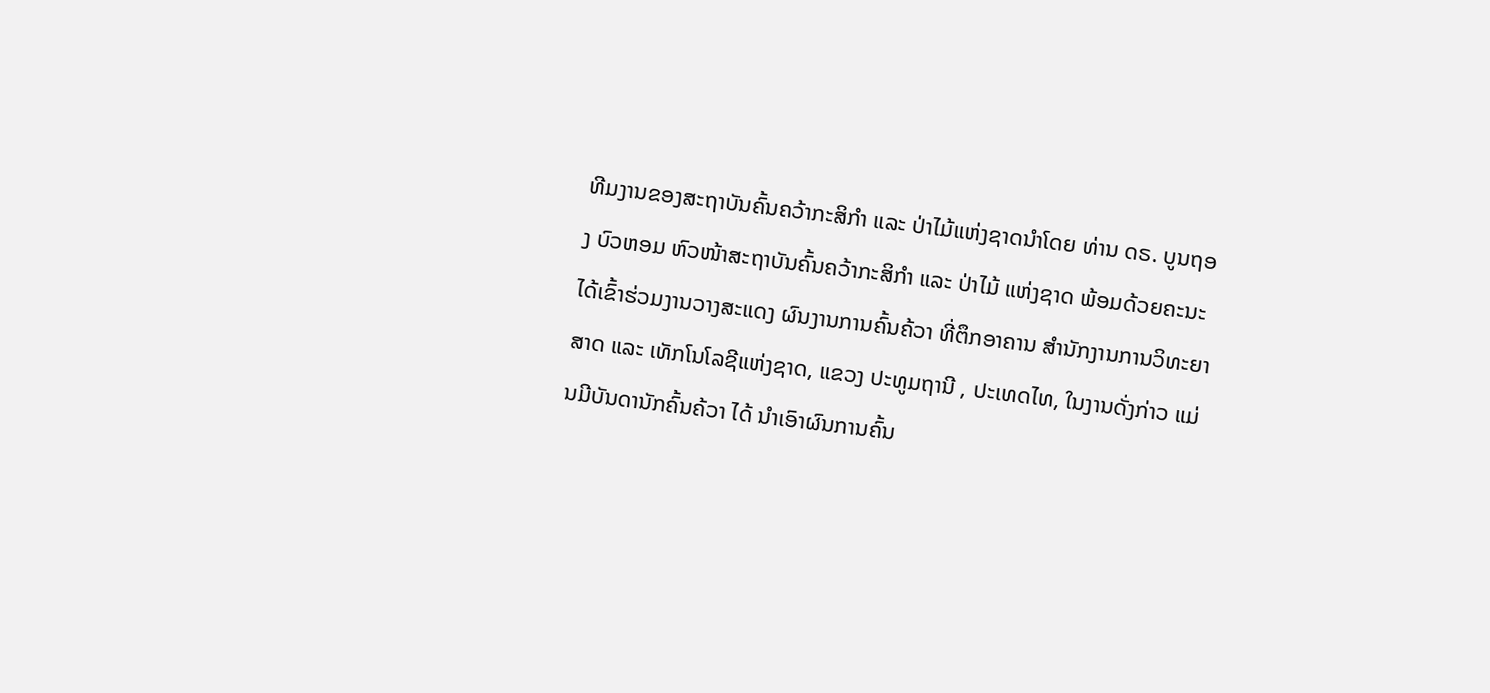ທີມງານຂອງສະຖາບັນຄົ້ນຄວ້າກະສິກໍາ ແລະ ປ່າໄມ້ແຫ່ງຊາດນໍາໂດຍ ທ່ານ ດຣ. ບູນຖອງ ບົວຫອມ ຫົວໜ້າສະຖາບັນຄົ້ນຄວ້າກະສິກໍາ ແລະ ປ່າໄມ້ ແຫ່ງຊາດ ພ້ອມດ້ວຍຄະນະ ໄດ້ເຂົ້າຮ່ວມງານວາງສະແດງ ຜົນງານການຄົ້ນຄ້ວາ ທີ່ຕຶກອາຄານ ສໍານັກງານການວິທະຍາສາດ ແລະ ເທັກໂນໂລຊີແຫ່ງຊາດ, ແຂວງ ປະທູມຖານີ , ປະເທດໄທ, ໃນງານດັ່ງກ່າວ ແມ່ນມີບັນດານັກຄົ້ນຄ້ວາ ໄດ້ ນໍາເອົາຜົນການຄົ້ນ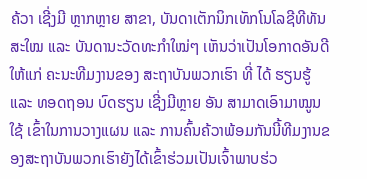ຄ້ວາ ເຊີ່ງມີ ຫຼາກຫຼາຍ ສາຂາ, ບັນດາເຕັກນິກເທັກໂນໂລຊີທີທັນສະໃໝ ແລະ ບັນດານະວັດທະກໍາໃໝ່ໆ ເຫັນວ່າເປັນໂອກາດອັນດີ ໃຫ້ແກ່ ຄະນະທີມງານຂອງ ສະຖາບັນພວກເຮົາ ທີ່ ໄດ້ ຮຽນຮູ້ ແລະ ທອດຖອນ ບົດຮຽນ ເຊີ່ງມີຫຼາຍ ອັນ ສາມາດເອົາມາໝູນໃຊ້ ເຂົ້າໃນການວາງແຜນ ແລະ ການຄົ້ນຄ້ວາພ້ອມກັນນີ້ທີມງານຂອງສະຖາບັນພວກເຮົາຍັງໄດ້ເຂົ້າຮ່ວມເປັນເຈົ້າພາບຮ່ວ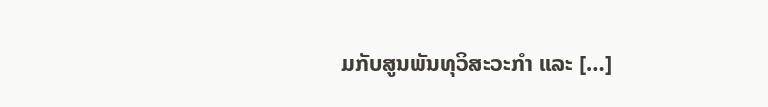ມກັບສູນພັນທຸວິສະວະກໍາ ແລະ […]